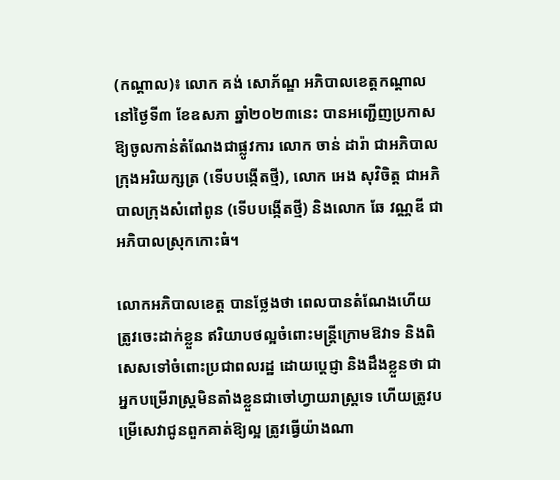(កណ្ដាល)៖ លោក គង់ សោភ័ណ្ឌ អភិបាលខេត្តកណ្តាល នៅថ្ងៃទី៣ ខែឧសភា ឆ្នាំ២០២៣នេះ បានអញ្ជើញប្រកាសឱ្យចូលកាន់តំណែងជាផ្លូវការ លោក ចាន់ ដារ៉ា ជាអភិបាលក្រុងអរិយក្សត្រ (ទើបបង្កើតថ្មី), លោក អេង សុវិចិត្ត ជាអភិបាលក្រុងសំពៅពូន (ទើបបង្កើតថ្មី) និងលោក ឆែ វណ្ណឌី ជាអភិបាលស្រុកកោះធំ។

លោកអភិបាលខេត្ត បានថ្លែងថា ពេលបានតំណែងហើយ ត្រូវចេះដាក់ខ្លួន ឥរិយាបថល្អចំពោះមន្ត្រីក្រោមឱវាទ និងពិសេសទៅចំពោះប្រជាពលរដ្ឋ ដោយប្ដេជ្ញា និងដឹងខ្លួនថា ជាអ្នកបម្រើរាស្ត្រមិនតាំងខ្លួនជាចៅហ្វាយរាស្ត្រទេ ហើយត្រូវបម្រើសេវាជូនពួកគាត់ឱ្យល្អ ត្រូវធ្វើយ៉ាងណា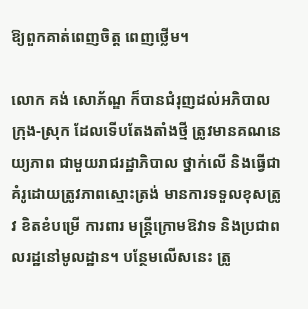ឱ្យពួកគាត់ពេញចិត្ត ពេញថ្លើម។

លោក គង់ សោភ័ណ្ឌ ក៏បានជំរុញដល់អភិបាលក្រុង-ស្រុក ដែលទើបតែងតាំងថ្មី ត្រូវមានគណនេយ្យភាព ជាមួយរាជរដ្ឋាភិបាល ថ្នាក់លើ និងធ្វើជាគំរូដោយត្រូវភាពស្មោះត្រង់ មានការទទួលខុសត្រូវ ខិតខំបម្រើ ការពារ មន្រ្តីក្រោមឱវាទ និងប្រជាពលរដ្ឋនៅមូលដ្ឋាន។ បន្ថែមលើសនេះ ត្រូ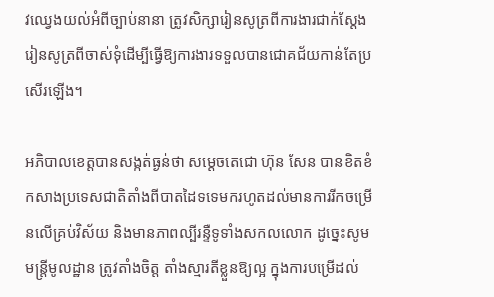វឈ្វេងយល់អំពីច្បាប់នានា ត្រូវសិក្សារៀនសូត្រពីការងារជាក់ស្ដែង រៀនសូត្រពីចាស់ទុំដើម្បីធ្វើឱ្យការងារទទួលបានជោគជ័យកាន់តែប្រសើរឡើង។

អភិបាលខេត្តបានសង្កត់ធ្ងន់ថា សម្ដេចតេជោ ហ៊ុន សែន បានខិតខំកសាងប្រទេសជាតិតាំងពីបាតដៃទទេមករហូតដល់មានការរីកចម្រើនលើគ្រប់វិស័យ និងមានភាពល្បីរន្ទឺទូទាំងសកលលោក ដូច្នេះសូមមន្ត្រីមូលដ្ឋាន ត្រូវតាំងចិត្ត តាំងស្មារតីខ្លួនឱ្យល្អ ក្នុងការបម្រើដល់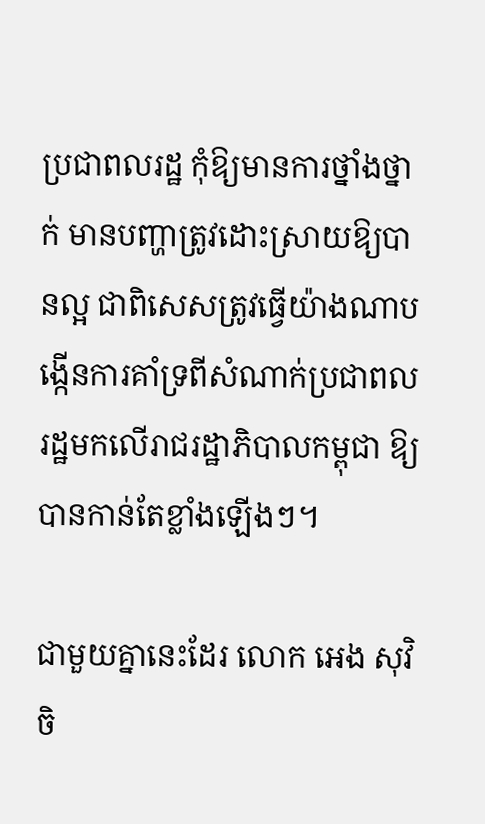ប្រជាពលរដ្ឋ កុំឱ្យមានការថ្នាំងថ្នាក់ មានបញ្ហាត្រូវដោះស្រាយឱ្យបានល្អ ជាពិសេសត្រូវធ្វើយ៉ាងណាបង្កើនការគាំទ្រពីសំណាក់ប្រជាពលរដ្ឋមកលើរាជរដ្ឋាភិបាលកម្ពុជា ឱ្យបានកាន់តែខ្លាំងឡើងៗ។

ជាមួយគ្នានេះដែរ លោក អេង សុវិចិ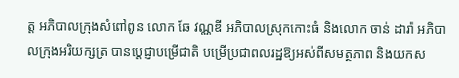ត្ត អភិបាលក្រុងសំពៅពូន លោក ឆែ វណ្ណឌី អភិបាលស្រុកកោះធំ និងលោក ចាន់ ដារ៉ា អភិបាលក្រុងអរិយក្សត្រ បានប្ដេជ្ញាបម្រើជាតិ បម្រើប្រជាពលរដ្ឋឱ្យអស់ពីសមត្ថភាព និងយកស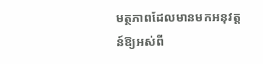មត្ថភាពដែលមានមកអនុវត្តន៍ឱ្យអស់ពី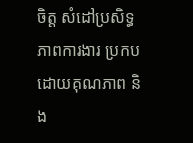ចិត្ត សំដៅប្រសិទ្ធភាពការងារ ប្រកបដោយគុណភាព និង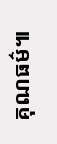គុណធម៌៕